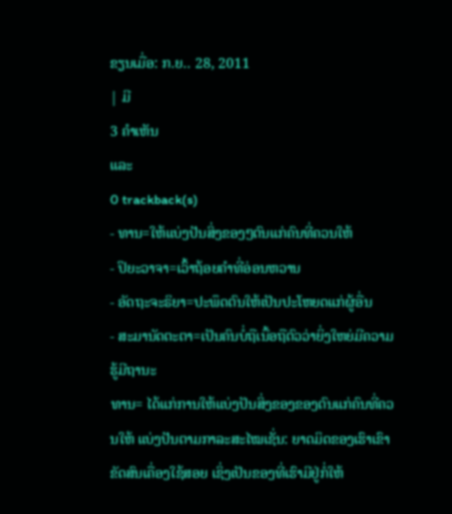ຂຽນເມື່ອ: ກ.ຍ.. 28, 2011
| ມີ
3 ຄຳເຫັນ
ແລະ
0 trackback(s)
- ທານ=ໃຫ້ແບ່ງປັນສິ່ງຂອງໆຕົນແກ່ຄົນທີ່ຄວນໃຫ້
- ປິຍະວາຈາ=ເວົ້າຖ້ອຍຄຳທີ່ອ່ອນຫວານ
- ອັດຖະຈະຣິຍາ=ປະພຶດຕົນໃຫ້ເປັນປະໂຫຍດແກ່ຜູ້ອື່ນ
- ສະມານັດຕະຕາ=ເປັນຄົນບໍ່ຖືເນື້ອຖືຕົວວ່າຍິ່ງໃຫຍ່ມີຄວາມຮູ້ມີຖານະ
ທານ= ໄດ້ແກ່ການໃຫ້ແບ່ງປັນສິ່ງຂອງຂອງຕົນແກ່ຄົນທີ່ຄວນໃຫ້ ແບ່ງປັນຕາມກາລະສະໄໝເຊັ່ນ: ຍາດມິດຂອງເຮົາເຂົາຂັດສົນເຄື່ອງໃຊ້ສອຍ ເຊິ່ງເປັນຂອງທີ່ເຮົາມີຢູ່ກໍ່ໃຫ້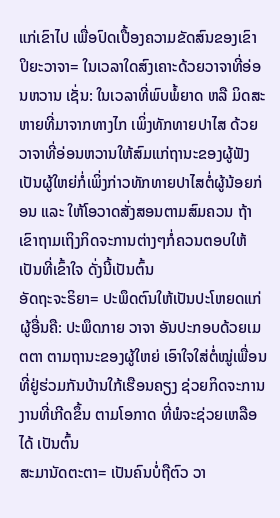ແກ່ເຂົາໄປ ເພື່ອປົດເປື້ອງຄວາມຂັດສົນຂອງເຂົາ
ປິຍະວາຈາ= ໃນເວລາໃດສົງເຄາະດ້ວຍວາຈາທີ່ອ່ອນຫວານ ເຊັ່ນ: ໃນເວລາທີ່ພົບພໍ້ຍາດ ຫລື ມິດສະຫາຍທີ່ມາຈາກທາງໄກ ເພິ່ງທັກທາຍປາໄສ ດ້ວຍວາຈາທີ່ອ່ອນຫວານໃຫ້ສົມແກ່ຖານະຂອງຜູ້ຟັງ ເປັນຜູ້ໃຫຍ່ກໍ່ເພິ່ງກ່າວທັກທາຍປາໄສຕໍ່ຜູ້ນ້ອຍກ່ອນ ແລະ ໃຫ້ໂອວາດສັ່ງສອນຕາມສົມຄວນ ຖ້າເຂົາຖາມເຖິງກິດຈະການຕ່າງໆກໍ່ຄວນຕອບໃຫ້ເປັນທີ່ເຂົ້າໃຈ ດັ່ງນີ້ເປັນຕົ້ນ
ອັດຖະຈະຣິຍາ= ປະພຶດຕົນໃຫ້ເປັນປະໂຫຍດແກ່ຜູ້ອື່ນຄື: ປະພຶດກາຍ ວາຈາ ອັນປະກອບດ້ວຍເມຕຕາ ຕາມຖານະຂອງຜູ້ໃຫຍ່ ເອົາໃຈໃສ່ຕໍ່ໝູ່ເພື່ອນ ທີ່ຢູ່ຮ່ວມກັນບ້ານໃກ້ເຮືອນຄຽງ ຊ່ວຍກິດຈະການງານທີ່ເກີດຂຶ້ນ ຕາມໂອກາດ ທີ່ພໍຈະຊ່ວຍເຫລືອໄດ້ ເປັນຕົ້ນ
ສະມານັດຕະຕາ= ເປັນຄົນບໍ່ຖືຕົວ ວາ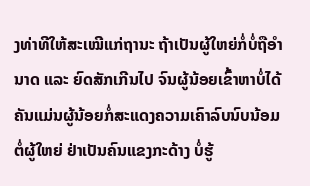ງທ່າທີໃຫ້ສະເໝີແກ່ຖານະ ຖ້າເປັນຜູ້ໃຫຍ່ກໍ່ບໍ່ຖືອຳນາດ ແລະ ຍົດສັກເກີນໄປ ຈົນຜູ້ນ້ອຍເຂົ້າຫາບໍ່ໄດ້ ຄັນແມ່ນຜູ້ນ້ອຍກໍ່ສະແດງຄວາມເຄົາລົບນົບນ້ອມຕໍ່ຜູ້ໃຫຍ່ ຢ່າເປັນຄົນແຂງກະດ້າງ ບໍ່ຮູ້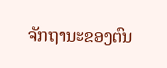ຈັກຖານະຂອງຕົນ